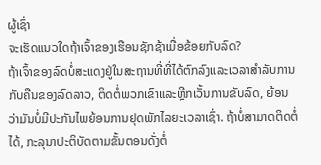ຜູ້ເຊົ່າ
ຈະເຮັດແນວໃດຖ້າເຈົ້າຂອງເຮືອນຊັກຊ້າເມື່ອຂ້ອຍກັບລົດ?
ຖ້າເຈົ້າຂອງລົດບໍ່ສະແດງຢູ່ໃນສະຖານທີ່ທີ່ໄດ້ຕົກລົງແລະເວລາສໍາລັບການກັບຄືນຂອງລົດລາວ, ຕິດຕໍ່ພວກເຂົາແລະຫຼີກເວັ້ນການຂັບລົດ, ຍ້ອນວ່າມັນບໍ່ມີປະກັນໄພຍ້ອນການຢຸດພັກໄລຍະເວລາເຊົ່າ. ຖ້າບໍ່ສາມາດຕິດຕໍ່ໄດ້, ກະລຸນາປະຕິບັດຕາມຂັ້ນຕອນດັ່ງຕໍ່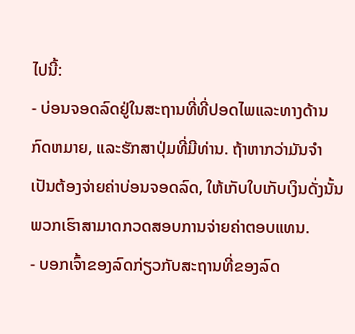ໄປນີ້:
- ບ່ອນຈອດລົດຢູ່ໃນສະຖານທີ່ທີ່ປອດໄພແລະທາງດ້ານກົດຫມາຍ, ແລະຮັກສາປຸ່ມທີ່ມີທ່ານ. ຖ້າຫາກວ່າມັນຈໍາເປັນຕ້ອງຈ່າຍຄ່າບ່ອນຈອດລົດ, ໃຫ້ເກັບໃບເກັບເງິນດັ່ງນັ້ນພວກເຮົາສາມາດກວດສອບການຈ່າຍຄ່າຕອບແທນ.
- ບອກເຈົ້າຂອງລົດກ່ຽວກັບສະຖານທີ່ຂອງລົດ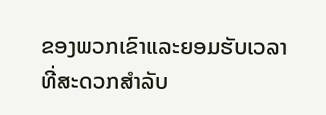ຂອງພວກເຂົາແລະຍອມຮັບເວລາທີ່ສະດວກສໍາລັບ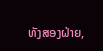ທັງສອງຝ່າຍ,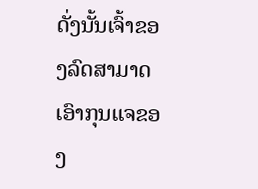ດັ່ງນັ້ນເຈົ້າຂອງລົດສາມາດເອົາກຸນແຈຂອງ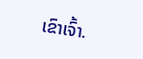ເຂົາເຈົ້າ.